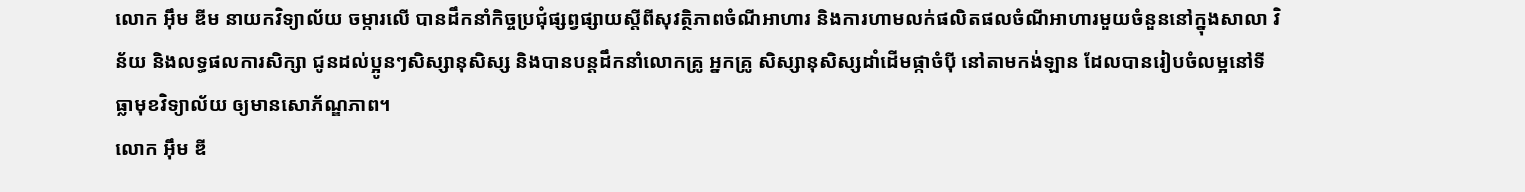លោក អ៊ឹម ឌីម នាយកវិទ្យាល័យ ចម្ការលើ បានដឹកនាំកិច្ចប្រជុំផ្សព្វផ្សាយស្តីពីសុវត្ថិភាពចំណីអាហារ និងការហាមលក់ផលិតផលចំណីអាហារមួយចំនួននៅក្នុងសាលា វិន័យ និងលទ្ធផលការសិក្សា ជូនដល់ប្អូនៗសិស្សានុសិស្ស និងបានបន្តដឹកនាំលោកគ្រូ អ្នកគ្រូ សិស្សានុសិស្សដាំដើមផ្កាចំប៉ី នៅតាមកង់ឡាន ដែលបានរៀបចំលម្អនៅទីធ្លាមុខវិទ្យាល័យ ឲ្យមានសោភ័ណ្ឌភាព។
លោក អ៊ឹម ឌី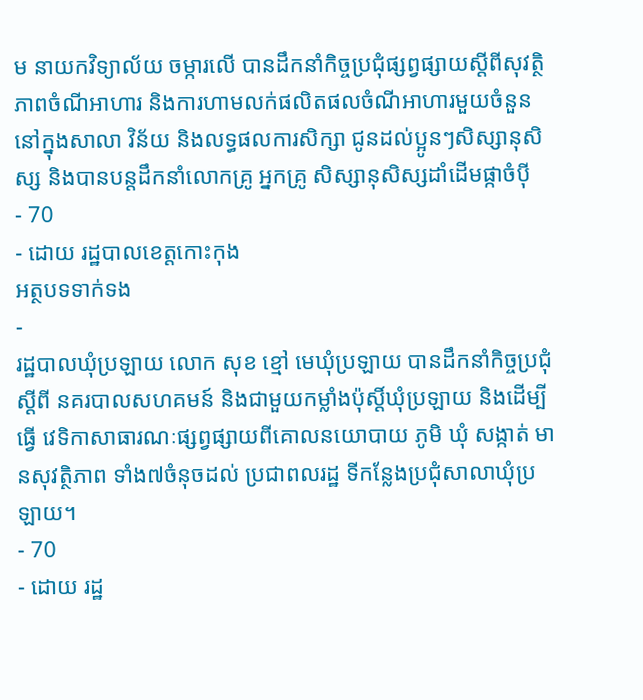ម នាយកវិទ្យាល័យ ចម្ការលើ បានដឹកនាំកិច្ចប្រជុំផ្សព្វផ្សាយស្តីពីសុវត្ថិភាពចំណីអាហារ និងការហាមលក់ផលិតផលចំណីអាហារមួយចំនួននៅក្នុងសាលា វិន័យ និងលទ្ធផលការសិក្សា ជូនដល់ប្អូនៗសិស្សានុសិស្ស និងបានបន្តដឹកនាំលោកគ្រូ អ្នកគ្រូ សិស្សានុសិស្សដាំដើមផ្កាចំប៉ី
- 70
- ដោយ រដ្ឋបាលខេត្តកោះកុង
អត្ថបទទាក់ទង
-
រដ្ឋបាលឃុំប្រឡាយ លោក សុខ ខ្មៅ មេឃុំប្រឡាយ បានដឹកនាំកិច្ចប្រជុំ ស្តីពី នគរបាលសហគមន៍ និងជាមួយកម្លាំងប៉ុស្តិ៍ឃុំប្រឡាយ និងដើម្បី ធ្វើ វេទិកាសាធារណៈផ្សព្វផ្សាយពីគោលនយោបាយ ភូមិ ឃុំ សង្កាត់ មានសុវត្ថិភាព ទាំង៧ចំនុចដល់ ប្រជាពលរដ្ឋ ទីកន្លែងប្រជុំសាលាឃុំប្រឡាយ។
- 70
- ដោយ រដ្ឋ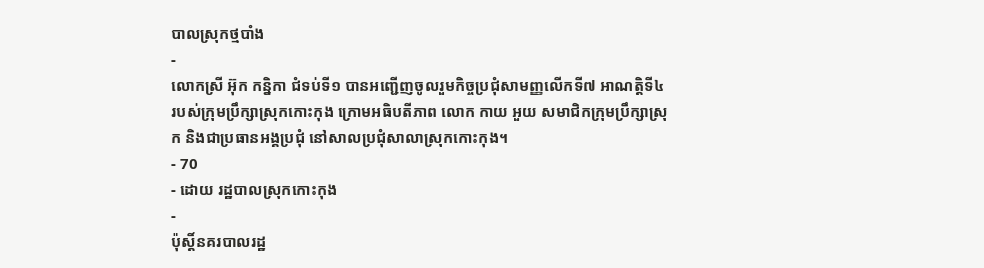បាលស្រុកថ្មបាំង
-
លោកស្រី អ៊ុក កន្និកា ជំទប់ទី១ បានអញ្ជើញចូលរួមកិច្ចប្រជុំសាមញ្ញលើកទី៧ អាណត្តិទី៤ របស់ក្រុមប្រឹក្សាស្រុកកោះកុង ក្រោមអធិបតីភាព លោក កាយ អួយ សមាជិកក្រុមប្រឹក្សាស្រុក និងជាប្រធានអង្គប្រជុំ នៅសាលប្រជុំសាលាស្រុកកោះកុង។
- 70
- ដោយ រដ្ឋបាលស្រុកកោះកុង
-
ប៉ុស្តិ៍នគរបាលរដ្ឋ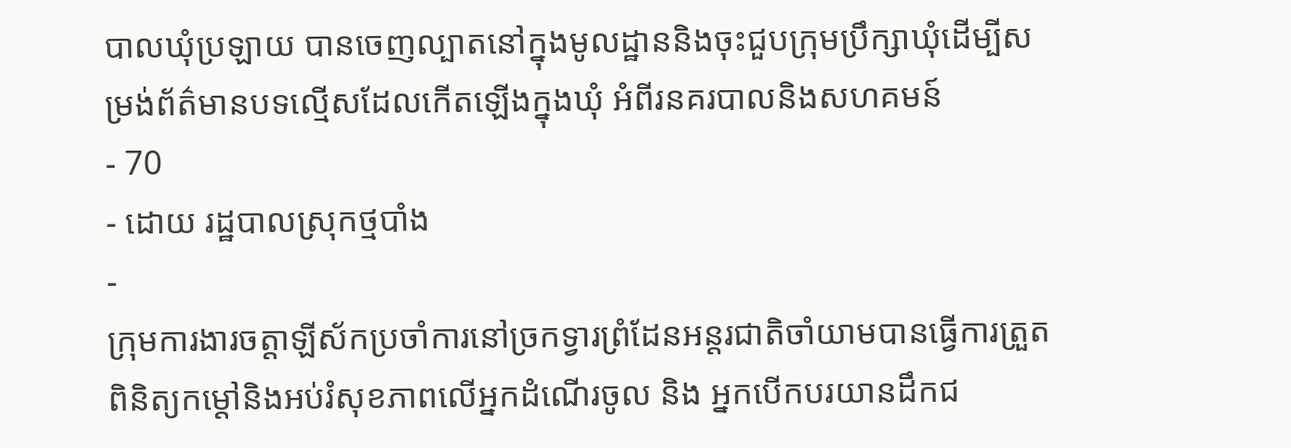បាលឃុំប្រឡាយ បានចេញល្បាតនៅក្នុងមូលដ្ឋាននិងចុះជួបក្រុមប្រឹក្សាឃុំដើម្បីសម្រង់ព័ត៌មានបទល្មើសដែលកើតឡើងក្នុងឃុំ អំពីរនគរបាលនិងសហគមន៍
- 70
- ដោយ រដ្ឋបាលស្រុកថ្មបាំង
-
ក្រុមការងារចត្តាឡីស័កប្រចាំការនៅច្រកទ្វារព្រំដែនអន្ដរជាតិចាំយាមបានធ្វើការត្រួតពិនិត្យកម្ដៅនិងអប់រំសុខភាពលើអ្នកដំណើរចូល និង អ្នកបើកបរយានដឹកជ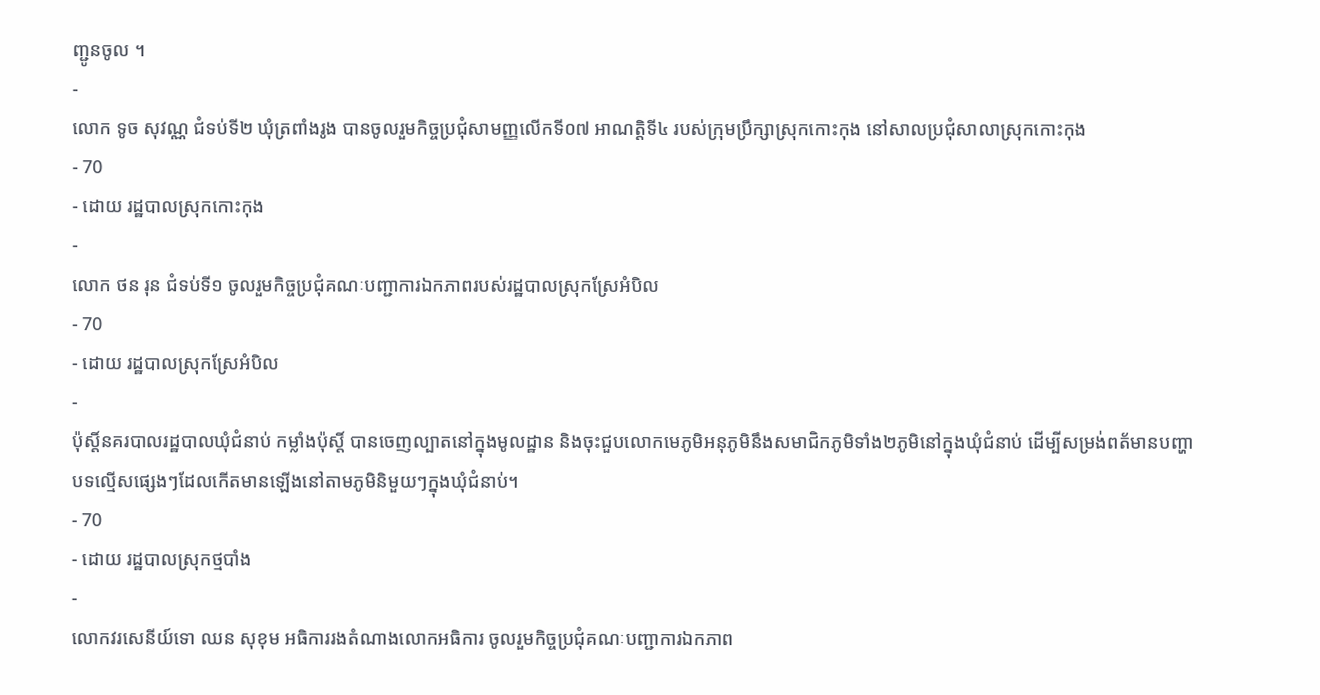ញ្ជូនចូល ។
-
លោក ទូច សុវណ្ណ ជំទប់ទី២ ឃុំត្រពាំងរូង បានចូលរួមកិច្ចប្រជុំសាមញ្ញលើកទី០៧ អាណត្ដិទី៤ របស់ក្រុមប្រឹក្សាស្រុកកោះកុង នៅសាលប្រជុំសាលាស្រុកកោះកុង
- 70
- ដោយ រដ្ឋបាលស្រុកកោះកុង
-
លោក ថន រុន ជំទប់ទី១ ចូលរួមកិច្ចប្រជុំគណៈបញ្ជាការឯកភាពរបស់រដ្ឋបាលស្រុកស្រែអំបិល
- 70
- ដោយ រដ្ឋបាលស្រុកស្រែអំបិល
-
ប៉ុស្ដិ៍នគរបាលរដ្ឋបាលឃុំជំនាប់ កម្លាំងប៉ុស្តិ៍ បានចេញល្បាតនៅក្នុងមូលដ្ឋាន និងចុះជួបលោកមេភូមិអនុភូមិនឹងសមាជិកភូមិទាំង២ភូមិនៅក្នុងឃុំជំនាប់ ដើម្បីសម្រង់ពត័មានបញ្ហាបទល្មើសផ្សេងៗដែលកើតមានឡើងនៅតាមភូមិនិមួយៗក្នុងឃុំជំនាប់។
- 70
- ដោយ រដ្ឋបាលស្រុកថ្មបាំង
-
លោកវរសេនីយ៍ទោ ឈន សុខុម អធិការរងតំណាងលោកអធិការ ចូលរួមកិច្ចប្រជុំគណៈបញ្ជាការឯកភាព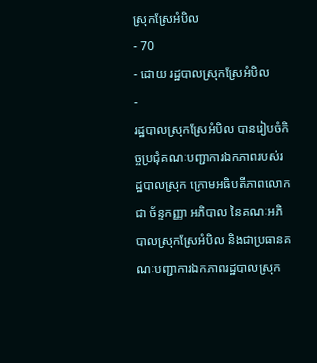ស្រុកស្រែអំបិល
- 70
- ដោយ រដ្ឋបាលស្រុកស្រែអំបិល
-
រដ្ឋបាលស្រុកស្រែអំបិល បានរៀបចំកិច្ចប្រជុំគណៈបញ្ជាការឯកភាពរបស់រដ្ឋបាលស្រុក ក្រោមអធិបតីភាពលោក ជា ច័ន្ទកញ្ញា អភិបាល នៃគណៈអភិបាលស្រុកស្រែអំបិល និងជាប្រធានគណៈបញ្ជាការឯកភាពរដ្ឋបាលស្រុក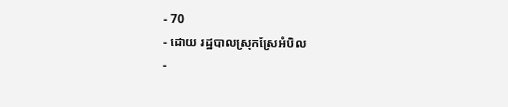- 70
- ដោយ រដ្ឋបាលស្រុកស្រែអំបិល
-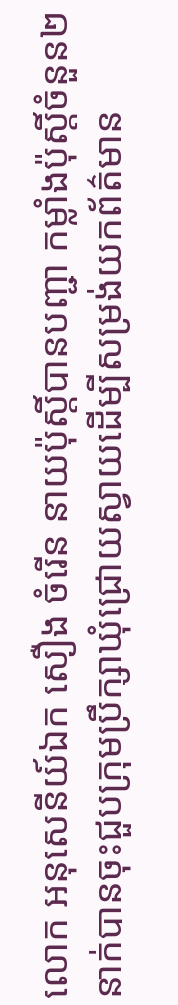លោក អនុសេនីយ៍ឯក សឿង ចំរេីន នាយប៉ុស្តិ៍បានបញ្ជា កម្លាំងប៉ុស្តិ៍ចំនួន២នាក់បានចុះជួបក្រុមប្រឹក្សាឃុំជ្រោយស្វាយដេីម្បីសម្រង់យកព័ត៌មាន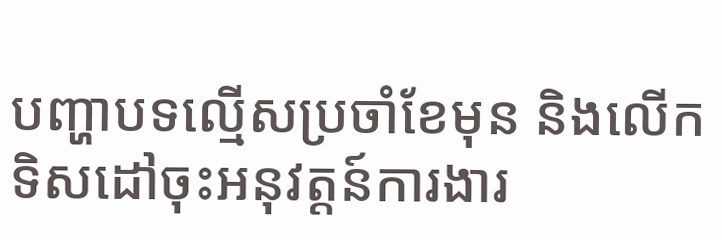បញ្ហាបទល្មេីសប្រចាំខែមុន និងលេីកទិសដៅចុះអនុវត្តន៍ការងារ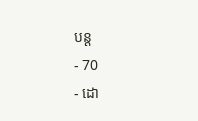បន្ត
- 70
- ដោ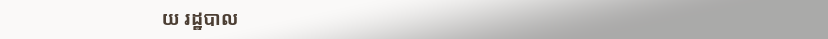យ រដ្ឋបាល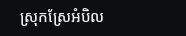ស្រុកស្រែអំបិល